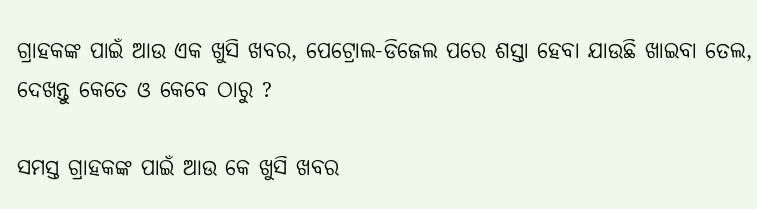ଗ୍ରାହକଙ୍କ ପାଇଁ ଆଉ ଏକ ଖୁସି ଖବର, ପେଟ୍ରୋଲ-ଡିଜେଲ ପରେ ଶସ୍ତା ହେବା ଯାଉଛି ଖାଇବା ତେଲ, ଦେଖନ୍ତୁ କେତେ ଓ କେବେ ଠାରୁ ?

ସମସ୍ତ ଗ୍ରାହକଙ୍କ ପାଇଁ ଆଉ କେ ଖୁସି ଖବର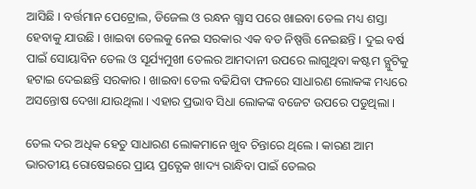ଆସିଛି । ବର୍ତ୍ତମାନ ପେଟ୍ରୋଲ, ଡିଜେଲ ଓ ରନ୍ଧନ ଗ୍ଯାସ ପରେ ଖାଇବା ତେଲ ମଧ୍ୟ ଶସ୍ତା ହେବାକୁ ଯାଉଛି । ଖାଇବା ତେଲକୁ ନେଇ ସରକାର ଏକ ବଡ ନିଷ୍ପତ୍ତି ନେଇଛନ୍ତି । ଦୁଇ ବର୍ଷ ପାଇଁ ସୋୟାବିନ ତେଲ ଓ ସୂର୍ଯ୍ୟମୁଖୀ ତେଲର ଆମଦାନୀ ଉପରେ ଲାଗୁଥିବା କଷ୍ଟମ ଡ୍ଯୁଟିକୁ ହଟାଇ ଦେଇଛନ୍ତି ସରକାର । ଖାଇବା ତେଲ ବଢିଯିବା ଫଳରେ ସାଧାରଣ ଲୋକଙ୍କ ମଧ୍ୟରେ ଅସନ୍ତୋଷ ଦେଖା ଯାଉଥିଲା । ଏହାର ପ୍ରଭାବ ସିଧା ଲୋକଙ୍କ ବଜେଟ ଉପରେ ପଡୁଥିଲା ।

ତେଲ ଦର ଅଧିକ ହେତୁ ସାଧାରଣ ଲୋକମାନେ ଖୁବ ଚିନ୍ତାରେ ଥିଲେ । କାରଣ ଆମ ଭାରତୀୟ ରୋଷେଇରେ ପ୍ରାୟ ପ୍ରତ୍ଯେକ ଖାଦ୍ୟ ରାନ୍ଧିବା ପାଇଁ ତେଲର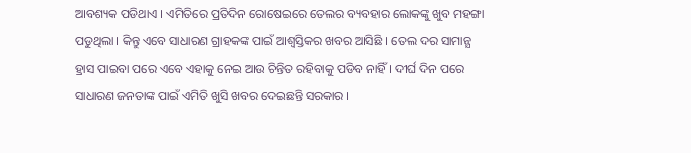ଆବଶ୍ୟକ ପଡିଥାଏ । ଏମିତିରେ ପ୍ରତିଦିନ ରୋଷେଇରେ ତେଲର ବ୍ୟବହାର ଲୋକଙ୍କୁ ଖୁବ ମହଙ୍ଗା ପଡୁଥିଲା । କିନ୍ତୁ ଏବେ ସାଧାରଣ ଗ୍ରାହକଙ୍କ ପାଇଁ ଆଶ୍ବସ୍ତିକର ଖବର ଆସିଛି । ତେଲ ଦର ସାମାନ୍ଯ ହ୍ରାସ ପାଇବା ପରେ ଏବେ ଏହାକୁ ନେଇ ଆଉ ଚିନ୍ତିତ ରହିବାକୁ ପଡିବ ନାହିଁ । ଦୀର୍ଘ ଦିନ ପରେ ସାଧାରଣ ଜନତାଙ୍କ ପାଇଁ ଏମିତି ଖୁସି ଖବର ଦେଇଛନ୍ତି ସରକାର ।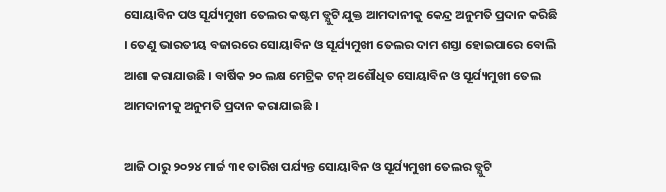ସୋୟାବିନ ପଓ ସୂର୍ଯ୍ୟମୁଖୀ ତେଲର କଷ୍ଟମ ଡ୍ଯୁଟି ଯୁକ୍ତ ଆମଦାନୀକୁ କେନ୍ଦ୍ର ଅନୁମତି ପ୍ରଦାନ କରିଛି । ତେଣୁ ଭାରତୀୟ ବଜାରରେ ସୋୟାବିନ ଓ ସୂର୍ଯ୍ୟମୁଖୀ ତେଲର ଦାମ ଶସ୍ତା ହୋଇପାରେ ବୋଲି ଆଶା କରାଯାଉଛି । ବାର୍ଷିକ ୨୦ ଲକ୍ଷ ମେଟ୍ରିକ ଟନ୍ ଅଶୌଧିତ ସୋୟାବିନ ଓ ସୂର୍ଯ୍ୟମୁଖୀ ତେଲ ଆମଦାନୀକୁ ଅନୁମତି ପ୍ରଦାନ କରାଯାଇଛି ।

ଆଜି ଠାରୁ ୨୦୨୪ ମାର୍ଚ୍ଚ ୩୧ ତାରିଖ ପର୍ଯ୍ୟନ୍ତ ସୋୟାବିନ ଓ ସୂର୍ଯ୍ୟମୁଖୀ ତେଲର ଡ୍ଯୁଟି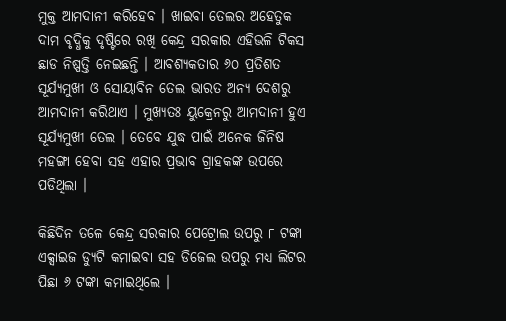ମୁକ୍ତ ଆମଦାନୀ କରିହେବ । ଖାଇବା ତେଲର ଅହେତୁକ ଦାମ ବୃଦ୍ଧିକୁ ଦୃଷ୍ଟିରେ ରଖି କେନ୍ଦ୍ର ସରକାର ଏହିଭଳି ଟିକସ ଛାଡ ନିଷ୍ପତ୍ତି ନେଇଛନ୍ତି । ଆବଶ୍ୟକତାର ୬୦ ପ୍ରତିଶତ ସୂର୍ଯ୍ୟମୁଖୀ ଓ ସୋୟାବିନ ତେଲ ଭାରତ ଅନ୍ୟ ଦେଶରୁ ଆମଦାନୀ କରିଥାଏ । ମୁଖ୍ୟତଃ ୟୁକ୍ରେନରୁ ଆମଦାନୀ ହୁଏ ସୂର୍ଯ୍ୟମୁଖୀ ତେଲ । ତେବେ ଯୁଦ୍ଧ ପାଇଁ ଅନେକ ଜିନିଷ ମହଙ୍ଗା ହେବା ସହ ଏହାର ପ୍ରଭାବ ଗ୍ରାହକଙ୍କ ଉପରେ ପଡିଥିଲା ।

କିଛିଦିନ ତଳେ କେନ୍ଦ୍ର ସରକାର ପେଟ୍ରୋଲ ଉପରୁ ୮ ଟଙ୍କା ଏକ୍ସାଇଜ ଡ୍ଯୁଟି କମାଇବା ସହ ଡିଜେଲ ଉପରୁ ମଧ୍ୟ ଲିଟର ପିଛା ୬ ଟଙ୍କା କମାଇଥିଲେ ।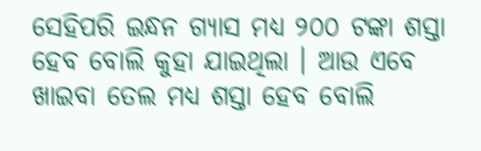ସେହିପରି ଇନ୍ଧନ ଗ୍ଯାସ ମଧ୍ୟ ୨୦୦ ଟଙ୍କା ଶସ୍ତା ହେବ ବୋଲି କୁହା ଯାଇଥିଲା । ଆଉ ଏବେ ଖାଇବା ତେଲ ମଧ୍ୟ ଶସ୍ତା ହେବ ବୋଲି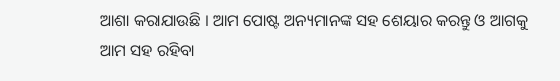ଆଶା କରାଯାଉଛି । ଆମ ପୋଷ୍ଟ ଅନ୍ୟମାନଙ୍କ ସହ ଶେୟାର କରନ୍ତୁ ଓ ଆଗକୁ ଆମ ସହ ରହିବା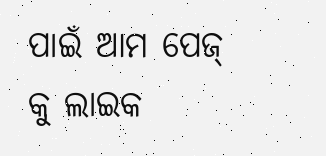ପାଇଁ ଆମ ପେଜ୍ କୁ ଲାଇକ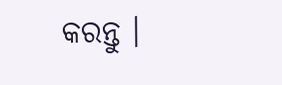କରନ୍ତୁ ।